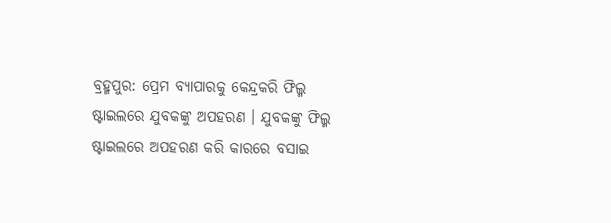ବ୍ରହ୍ମପୁର: ପ୍ରେମ ବ୍ୟାପାରକୁ କେନ୍ଦ୍ରକରି ଫିଲ୍ମ ଷ୍ଟାଇଲରେ ଯୁବକଙ୍କୁ ଅପହରଣ । ଯୁବକଙ୍କୁ ଫିଲ୍ମ ଷ୍ଟାଇଲରେ ଅପହରଣ କରି କାରରେ ବସାଇ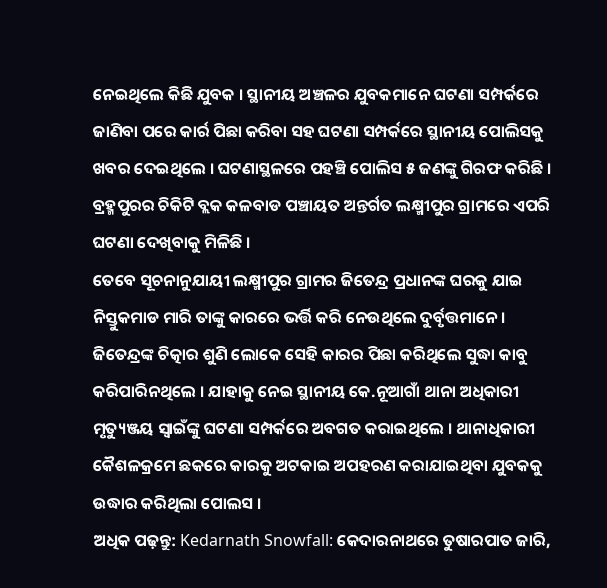ନେଇଥିଲେ କିଛି ଯୁବକ । ସ୍ଥାନୀୟ ଅଞ୍ଚଳର ଯୁବକମାନେ ଘଟଣା ସମ୍ପର୍କରେ ଜାଣିବା ପରେ କାର୍ର ପିଛା କରିବା ସହ ଘଟଣା ସମ୍ପର୍କରେ ସ୍ଥାନୀୟ ପୋଲିସକୁ ଖବର ଦେଇଥିଲେ । ଘଟଣାସ୍ଥଳରେ ପହଞ୍ଚି ପୋଲିସ ୫ ଜଣଙ୍କୁ ଗିରଫ କରିଛି । ବ୍ରହ୍ମପୁରର ଚିକିଟି ବ୍ଲକ କଳବାଡ ପଞ୍ଚାୟତ ଅନ୍ତର୍ଗତ ଲକ୍ଷ୍ମୀପୁର ଗ୍ରାମରେ ଏପରି ଘଟଣା ଦେଖିବାକୁ ମିଳିଛି ।
ତେବେ ସୂଚନାନୁଯାୟୀ ଲକ୍ଷ୍ମୀପୁର ଗ୍ରାମର ଜିତେନ୍ଦ୍ର ପ୍ରଧାନଙ୍କ ଘରକୁ ଯାଇ ନିସ୍ତୁକମାଡ ମାରି ତାଙ୍କୁ କାରରେ ଭର୍ତ୍ତି କରି ନେଉଥିଲେ ଦୁର୍ବୃତ୍ତମାନେ । ଜିତେନ୍ଦ୍ରଙ୍କ ଚିତ୍କାର ଶୁଣି ଲୋକେ ସେହି କାରର ପିଛା କରିଥିଲେ ସୁଦ୍ଧା କାବୁ କରିପାରିନଥିଲେ । ଯାହାକୁ ନେଇ ସ୍ଥାନୀୟ କେ.ନୂଆଗାଁ ଥାନା ଅଧିକାରୀ ମୃତ୍ୟୁଞ୍ଜୟ ସ୍ୱାଇଁଙ୍କୁ ଘଟଣା ସମ୍ପର୍କରେ ଅବଗତ କରାଇଥିଲେ । ଥାନାଧିକାରୀ କୈଶଳକ୍ରମେ ଛକରେ କାରକୁ ଅଟକାଇ ଅପହରଣ କରାଯାଇଥିବା ଯୁବକକୁ ଉଦ୍ଧାର କରିଥିଲା ପୋଲସ ।
ଅଧିକ ପଢ଼ନ୍ତୁ: Kedarnath Snowfall: କେଦାରନାଥରେ ତୁଷାରପାତ ଜାରି,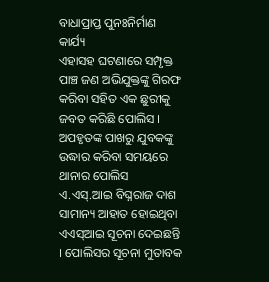ବାଧାପ୍ରାପ୍ତ ପୁନଃନିର୍ମାଣ କାର୍ଯ୍ୟ
ଏହାସହ ଘଟଣାରେ ସମ୍ପୃକ୍ତ ପାଞ୍ଚ ଜଣ ଅଭିଯୁକ୍ତଙ୍କୁ ଗିରଫ କରିବା ସହିତ ଏକ ଛୁରୀକୁ ଜବତ କରିଛି ପୋଲିସ । ଅପହୃତଙ୍କ ପାଖରୁ ଯୁବକଙ୍କୁ ଉଦ୍ଧାର କରିବା ସମୟରେ ଥାନାର ପୋଲିସ ଏ.ଏସ୍.ଆଇ ବିଘ୍ନରାଜ ଦାଶ ସାମାନ୍ୟ ଆହାତ ହୋଇଥିବା ଏଏସ୍ଆଇ ସୂଚନା ଦେଇଛନ୍ତି । ପୋଲିସର ସୂଚନା ମୁତାବକ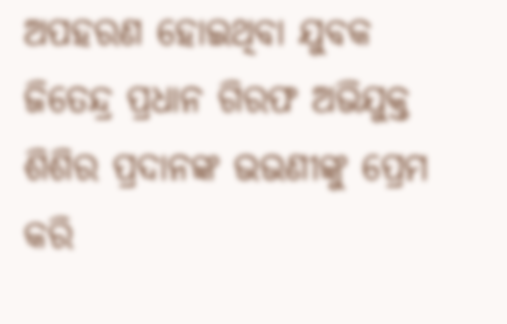ଅପହରଣ ହୋଇଥିବା ଯୁବକ ଜିତେନ୍ଦ୍ର ପ୍ରଧାନ ଗିରଫ ଅଭିଯୁକ୍ତ ଶିଶିର ପ୍ରଦାନଙ୍କ ଭଭଣୀଙ୍କୁ ପ୍ରେମ କରି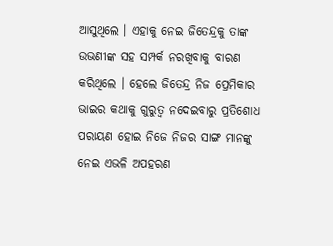ଆସୁଥିଲେ । ଏହାକୁ ନେଇ ଜିତେନ୍ଦ୍ରକୁ ତାଙ୍କ ଉଭଣୀଙ୍କ ସହ ସମ୍ପର୍କ ନରଖିବାକୁ ବାରଣ କରିଥିଲେ । ହେଲେ ଜିତେନ୍ଦ୍ର ନିଜ ପ୍ରେମିକାର ଭାଇର କଥାକୁ ଗୁରୁତ୍ୱ ନଦେଇବାରୁ ପ୍ରତିଶୋଧ ପରାୟଣ ହୋଇ ନିଜେ ନିଜର ସାଙ୍ଗ ମାନଙ୍କୁ ନେଇ ଏଭଳି ଅପହରଣ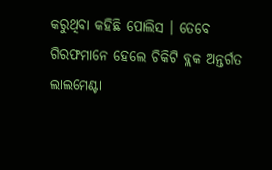କରୁଥିବା କହିଛି ପୋଲିସ । ତେବେ ଗିରଫମାନେ ହେଲେ ଚିକିଟି ବ୍ଲକ ଅନ୍ତର୍ଗତ ଲାଲମେଣ୍ଟା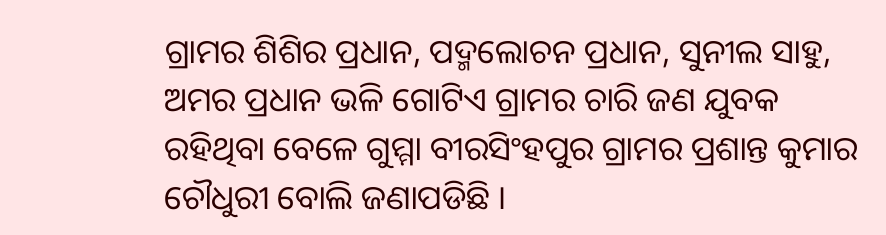ଗ୍ରାମର ଶିଶିର ପ୍ରଧାନ, ପଦ୍ମଲୋଚନ ପ୍ରଧାନ, ସୁନୀଲ ସାହୁ, ଅମର ପ୍ରଧାନ ଭଳି ଗୋଟିଏ ଗ୍ରାମର ଚାରି ଜଣ ଯୁବକ ରହିଥିବା ବେଳେ ଗୁମ୍ମା ବୀରସିଂହପୁର ଗ୍ରାମର ପ୍ରଶାନ୍ତ କୁମାର ଚୌଧୁରୀ ବୋଲି ଜଣାପଡିଛି ।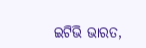ଇଟିଭି ଭାରତ,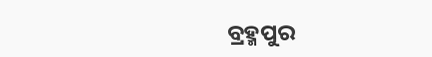ବ୍ରହ୍ମପୁର